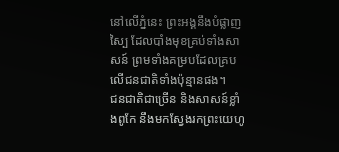នៅលើភ្នំនេះ ព្រះអង្គនឹងបំផ្លាញស្បៃ ដែលបាំងមុខគ្រប់ទាំងសាសន៍ ព្រមទាំងគម្របដែលគ្របលើជនជាតិទាំងប៉ុន្មានផង។
ជនជាតិជាច្រើន និងសាសន៍ខ្លាំងពូកែ នឹងមកស្វែងរកព្រះយេហូ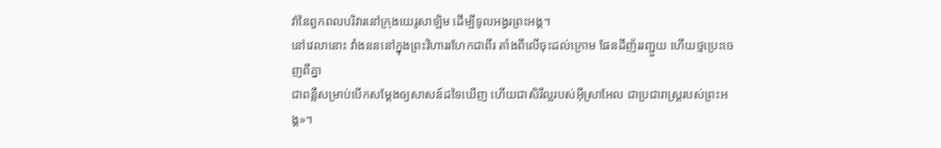វ៉ានៃពួកពលបរិវារនៅក្រុងយេរូសាឡិម ដើម្បីទូលអង្វរព្រះអង្គ។
នៅវេលានោះ វាំងនននៅក្នុងព្រះវិហាររហែកជាពីរ តាំងពីលើចុះដល់ក្រោម ផែនដីញ័ររញ្ជួយ ហើយថ្មប្រេះចេញពីគ្នា
ជាពន្លឺសម្រាប់បើកសម្តែងឲ្យសាសន៍ដទៃឃើញ ហើយជាសិរីល្អរបស់អ៊ីស្រាអែល ជាប្រជារាស្ត្ររបស់ព្រះអង្គ»។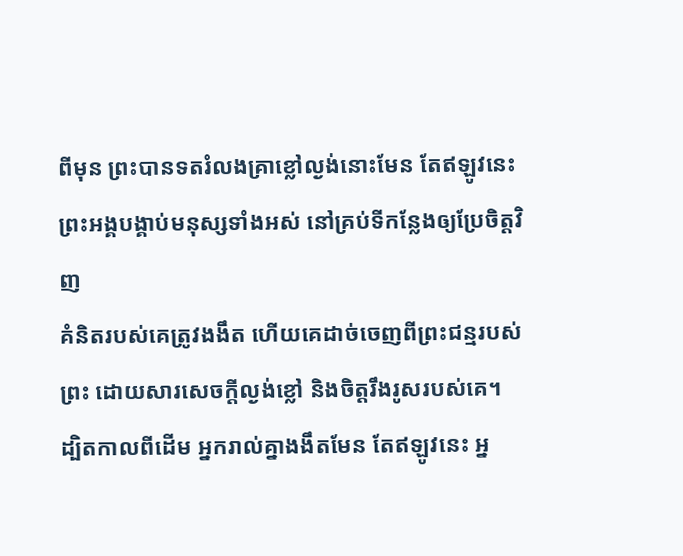ពីមុន ព្រះបានទតរំលងគ្រាខ្លៅល្ងង់នោះមែន តែឥឡូវនេះ ព្រះអង្គបង្គាប់មនុស្សទាំងអស់ នៅគ្រប់ទីកន្លែងឲ្យប្រែចិត្តវិញ
គំនិតរបស់គេត្រូវងងឹត ហើយគេដាច់ចេញពីព្រះជន្មរបស់ព្រះ ដោយសារសេចក្តីល្ងង់ខ្លៅ និងចិត្តរឹងរូសរបស់គេ។
ដ្បិតកាលពីដើម អ្នករាល់គ្នាងងឹតមែន តែឥឡូវនេះ អ្ន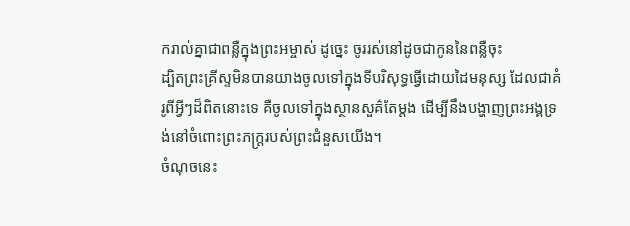ករាល់គ្នាជាពន្លឺក្នុងព្រះអម្ចាស់ ដូច្នេះ ចូររស់នៅដូចជាកូននៃពន្លឺចុះ
ដ្បិតព្រះគ្រីស្ទមិនបានយាងចូលទៅក្នុងទីបរិសុទ្ធធ្វើដោយដៃមនុស្ស ដែលជាគំរូពីអ្វីៗដ៏ពិតនោះទេ គឺចូលទៅក្នុងស្ថានសួគ៌តែម្ដង ដើម្បីនឹងបង្ហាញព្រះអង្គទ្រង់នៅចំពោះព្រះភក្ត្ររបស់ព្រះជំនួសយើង។
ចំណុចនេះ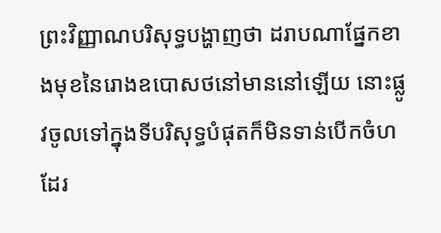ព្រះវិញ្ញាណបរិសុទ្ធបង្ហាញថា ដរាបណាផ្នែកខាងមុខនៃរោងឧបោសថនៅមាននៅឡើយ នោះផ្លូវចូលទៅក្នុងទីបរិសុទ្ធបំផុតក៏មិនទាន់បើកចំហដែរ